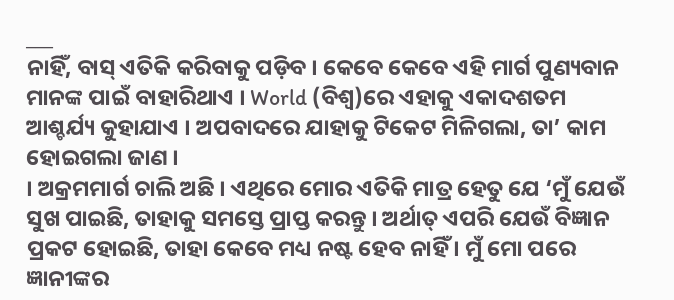___
ନାହିଁ, ବାସ୍ ଏତିକି କରିବାକୁ ପଡ଼ିବ । କେବେ କେବେ ଏହି ମାର୍ଗ ପୁଣ୍ୟବାନ ମାନଙ୍କ ପାଇଁ ବାହାରିଥାଏ । World (ବିଶ୍ୱ)ରେ ଏହାକୁ ଏକାଦଶତମ ଆଶ୍ଚର୍ଯ୍ୟ କୁହାଯାଏ । ଅପବାଦରେ ଯାହାକୁ ଟିକେଟ ମିଳିଗଲା, ତା’ କାମ ହୋଇଗଲା ଜାଣ ।
। ଅକ୍ରମମାର୍ଗ ଚାଲି ଅଛି । ଏଥିରେ ମୋର ଏତିକି ମାତ୍ର ହେତୁ ଯେ ‘ମୁଁ ଯେଉଁ ସୁଖ ପାଇଛି, ତାହାକୁ ସମସ୍ତେ ପ୍ରାପ୍ତ କରନ୍ତୁ । ଅର୍ଥାତ୍ ଏପରି ଯେଉଁ ବିଜ୍ଞାନ ପ୍ରକଟ ହୋଇଛି, ତାହା କେବେ ମଧ୍ୟ ନଷ୍ଟ ହେବ ନାହିଁ । ମୁଁ ମୋ ପରେ ଜ୍ଞାନୀଙ୍କର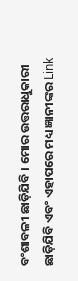ବଂଶାବଳୀ ଛାଡ଼ିଯିବି । ମୋର ଉତ୍ତରାଧୁକାରୀ ଛାଡ଼ିଯିବି ଏବଂ ଏହାପରେ ମଧ୍ୟ ଜ୍ଞାନୀଙ୍କର Link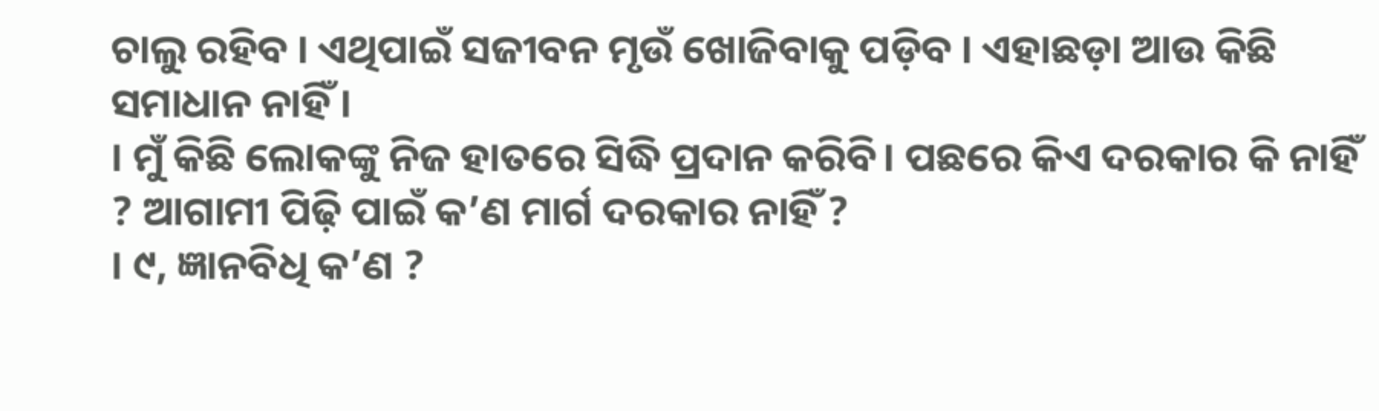ଚାଲୁ ରହିବ । ଏଥିପାଇଁ ସଜୀବନ ମୃଉଁ ଖୋଜିବାକୁ ପଡ଼ିବ । ଏହାଛଡ଼ା ଆଉ କିଛି ସମାଧାନ ନାହିଁ ।
। ମୁଁ କିଛି ଲୋକଙ୍କୁ ନିଜ ହାତରେ ସିଦ୍ଧି ପ୍ରଦାନ କରିବି। ପଛରେ କିଏ ଦରକାର କି ନାହିଁ ? ଆଗାମୀ ପିଢ଼ି ପାଇଁ କ’ଣ ମାର୍ଗ ଦରକାର ନାହିଁ ?
। ୯, ଜ୍ଞାନବିଧି କ’ଣ ?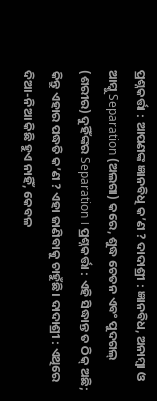ପ୍ରଶ୍ନକର୍ତ୍ତା : ଆପଣଙ୍କ ଜ୍ଞାନବିଧି କ’ଣ ? ଦାଦାଶ୍ରୀ : ଜ୍ଞାନବିଧ, ଅନାମ୍ବା ଓ ଆମ୍କୁ Separation (ଅଲଗା) କରେ, ଶୁଦ୍ଧ ଚେତନ ଏବଂ ପୁଦଗଲ୍ (ଶରୀର) ଦୁହିଁଙ୍କର Separation । ପ୍ରଶ୍ନକର୍ତ୍ତା : ଏହି ସିଦ୍ଧାନ୍ତ ତ ଠିକ୍ ଅଛି; କିନ୍ତୁ ଏହାର ପଦ୍ଧତି କ’ଣ ? ଏହା ଜାଣିବାକୁ ଚାହୁଁଛି। ଦାଦାଶ୍ରୀ : ଏଥିରେ ଦିଆ-ନିଆ କିଛି ହୁଏ ନାହିଁ, କେବଳ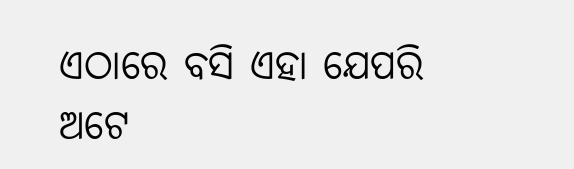ଏଠାରେ ବସି ଏହା ଯେପରି ଅଟେ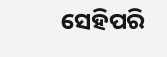ସେହିପରି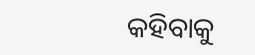କହିବାକୁ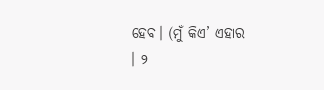ହେବ। (ମୁଁ କିଏ’ ଏହାର
। ୨